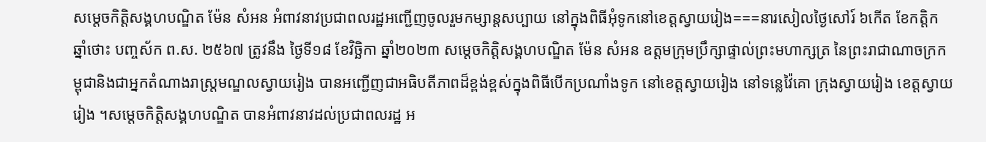សម្តេចកិត្តិសង្គហបណ្ឌិត ម៉ែន សំអន អំពាវនាវប្រជាពលរដ្ឋអញ្ជើញចូលរួមកម្សាន្ដសប្បាយ នៅក្នុងពិធីអុំទូកនៅខេត្តស្វាយរៀង===នារសៀលថ្ងៃសៅរ៍ ៦កើត ខែកត្តិក ឆ្នាំថោះ បញ្ចស័ក ព.ស. ២៥៦៧ ត្រូវនឹង ថ្ងៃទី១៨ ខែវិច្ឆិកា ឆ្នាំ២០២៣ សម្តេចកិត្តិសង្គហបណ្ឌិត ម៉ែន សំអន ឧត្តមក្រុមប្រឹក្សាផ្ទាល់ព្រះមហាក្សត្រ នៃព្រះរាជាណាចក្រកម្ពុជានិងជាអ្នកតំណាងរាស្ត្រមណ្ឌលស្វាយរៀង បានអញ្ជើញជាអធិបតីភាពដ៏ខ្ពង់ខ្ពស់ក្នុងពិធីបើកប្រណាំងទូក នៅខេត្តស្វាយរៀង នៅទន្លេវ៉ៃគោ ក្រុងស្វាយរៀង ខេត្តស្វាយរៀង ។សម្តេចកិត្តិសង្គហបណ្ឌិត បានអំពាវនាវដល់ប្រជាពលរដ្ឋ អ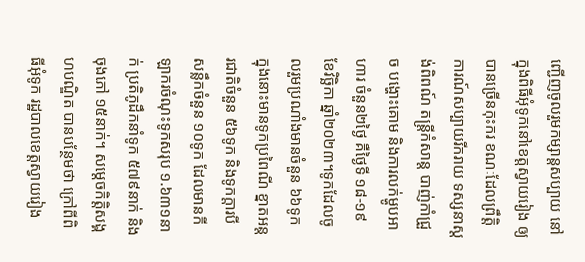ញ្ជើញចូលរួមកម្សាន្ដសប្បាយ នៅក្នុងពិធីអុំទូកនៅខេត្តស្វាយរៀង ឲ្យបានច្រើនកុះករ ខណៈដែលព្រឹត្តិការណ៍សប្បាយរីករាយ ទស្សនាស្តង់ពិពណ៍ តន្ត្រីកំសាន្ត បាញ់កាំជ្រួច បង្ហោះគោម និងការលក់ម្ហូបអាហារ ចំនួន២ថ្ងៃ គឺថ្ងៃទី ១៨-១៩ ខែវិច្ឆិកា ឆ្នាំ២០២៣។ទូកដែលចូលរួមប្រណាំងមានចំនួន ៦៦ទូក ក្នុងនោះមានទូកប្រពៃណី ខ្នាតអន្តរជាតិចំនួន ៥៦ទូក និងទូកក្តារបីសន្លឹកចំនួន ១០ទូក ដែលមានកីឡាករចំណុះទូកសរុប ១.៦៣១នាក់ ប្រតិភូដឹកនាំទូក ៥៧៩នាក់ និងចុងភៅ ១៥នាក់។ សម្តេចកិត្តិសង្គហបណ្ឌិត បានបន្ថែមថា ក្រៅពីពិធីអុំទូក រដ្ឋបាលខេត្តស្វាយរៀង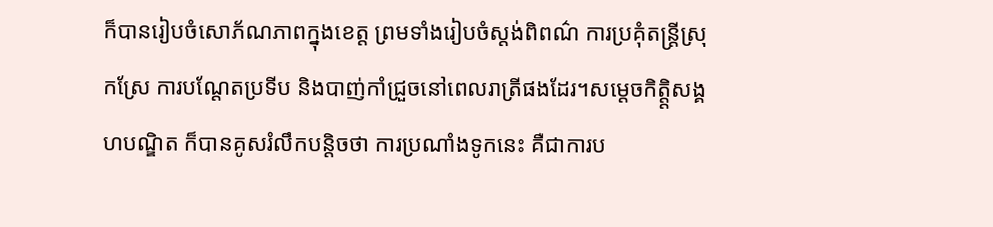ក៏បានរៀបចំសោភ័ណភាពក្នុងខេត្ត ព្រមទាំងរៀបចំស្តង់ពិពណ៌ ការប្រគុំតន្ត្រីស្រុកស្រែ ការបណ្ដែតប្រទីប និងបាញ់កាំជ្រួចនៅពេលរាត្រីផងដែរ។សម្តេចកិត្ត្តិសង្គហបណ្ឌិត ក៏បានគូសរំលឹកបន្តិចថា ការប្រណាំងទូកនេះ គឺជាការប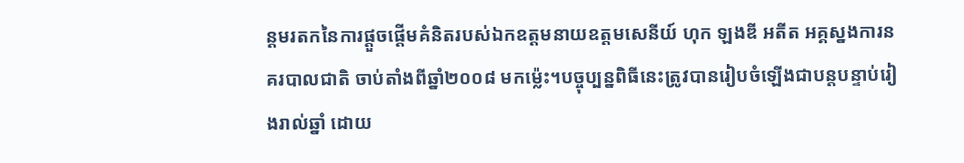ន្ដមរតកនៃការផ្តួចផ្តើមគំនិតរបស់ឯកឧត្ដមនាយឧត្តមសេនីយ៍ ហុក ឡងឌី អតីត អគ្គស្នងការនគរបាលជាតិ ចាប់តាំងពីឆ្នាំ២០០៨ មកម្ល៉េះ។បច្ចុប្បន្នពិធីនេះត្រូវបានរៀបចំឡើងជាបន្តបន្ទាប់រៀងរាល់ឆ្នាំ ដោយ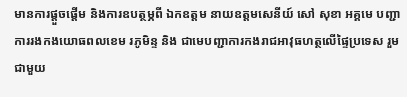មានការផ្តួចផ្តើម និងការឧបត្ថម្ភពី ឯកឧត្ដម នាយឧត្ដមសេនីយ៍ សៅ សុខា អគ្គមេ បញ្ជាការរងកងយោធពលខេម រភូមិន្ទ និង ជាមេបញ្ជាការកងរាជអាវុធហត្ថលើផ្ទៃប្រទេស រួមជាមួយ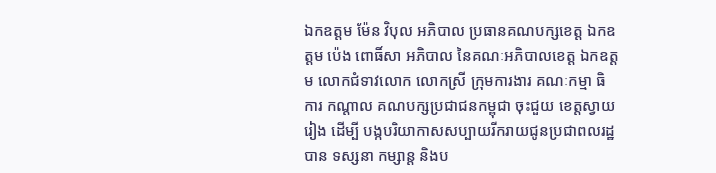ឯកឧត្តម ម៉ែន វិបុល អភិបាល ប្រធានគណបក្សខេត្ត ឯកឧត្តម ប៉េង ពោធិ៍សា អភិបាល នៃគណៈអភិបាលខេត្ត ឯកឧត្តម លោកជំទាវលោក លោកស្រី ក្រុមការងារ គណៈកម្មា ធិ ការ កណ្តាល គណបក្សប្រជាជនកម្ពុជា ចុះជួយ ខេត្តស្វាយរៀង ដើម្បី បង្កបរិយាកាសសប្បាយរីករាយជូនប្រជាពលរដ្ឋបាន ទស្សនា កម្សាន្ត និងប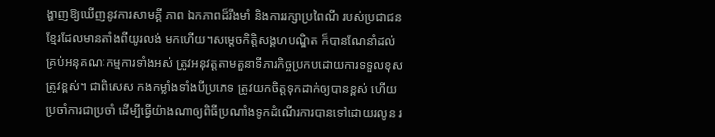ង្ហាញឱ្យឃើញនូវការសាមគ្គី ភាព ឯកភាពដ៏រឹងមាំ និងការរក្សាប្រពៃណី របស់ប្រជាជនខ្មែរដែលមានតាំងពីយូរលង់ មកហើយ។សម្តេចកិត្តិសង្គហបណ្ឌិត ក៏បានណែនាំដល់គ្រប់អនុគណៈកម្មការទាំងអស់ ត្រូវអនុវត្តតាមតួនាទីភារកិច្ចប្រកបដោយការទទួលខុសត្រូវខ្ពស់។ ជាពិសេស កងកម្លាំងទាំងបីប្រភេទ ត្រូវយកចិត្តទុកដាក់ឲ្យបានខ្ពស់ ហើយប្រចាំការជាប្រចាំ ដើម្បីធ្វើយ៉ាងណាឲ្យពិធីប្រណាំងទូកដំណើរការបានទៅដោយរលូន រ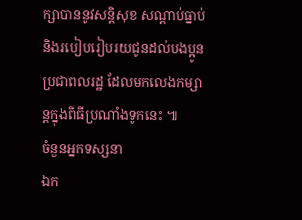ក្សាបាននូវសន្តិសុខ សណ្ដាប់ធ្នាប់ និងរបៀបរៀបរយជូនដល់បងប្អូនប្រជាពលរដ្ឋ ដែលមកលេងកម្សាន្តក្នុងពិធីប្រណាំងទូកនេះ ៕
ចំនួនអ្នកទស្សនា
ឯក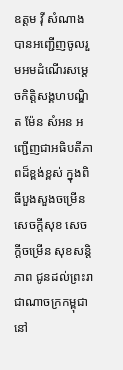ឧត្តម វ៉ី សំណាង បានអញ្ជើញចូលរួមអមដំណើរសម្ដេចកិត្តិសង្គហបណ្ឌិត ម៉ែន សំអន អញ្ជើញជាអធិបតីភាពដ៏ខ្ពង់ខ្ពស់ ក្នុងពិធីបួងសួងចម្រើនសេចក្ដីសុខ សេចក្តីចម្រើន សុខសន្តិភាព ជូនដល់ព្រះរាជាណាចក្រកម្ពុជា នៅ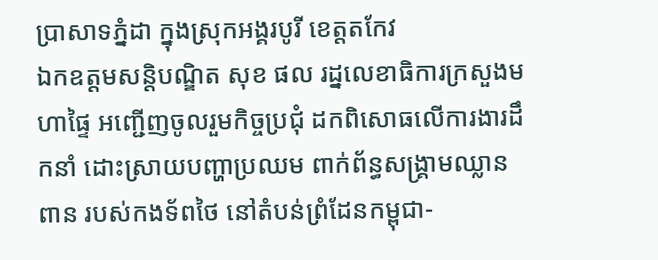ប្រាសាទភ្នំដា ក្នុងស្រុកអង្គរបូរី ខេត្តតកែវ
ឯកឧត្ដមសន្តិបណ្ឌិត សុខ ផល រដ្នលេខាធិការក្រសួងមហាផ្ទៃ អញ្ជើញចូលរួមកិច្ចប្រជុំ ដកពិសោធលើការងារដឹកនាំ ដោះស្រាយបញ្ហាប្រឈម ពាក់ព័ន្ធសង្គ្រាមឈ្លានពាន របស់កងទ័ពថៃ នៅតំបន់ព្រំដែនកម្ពុជា-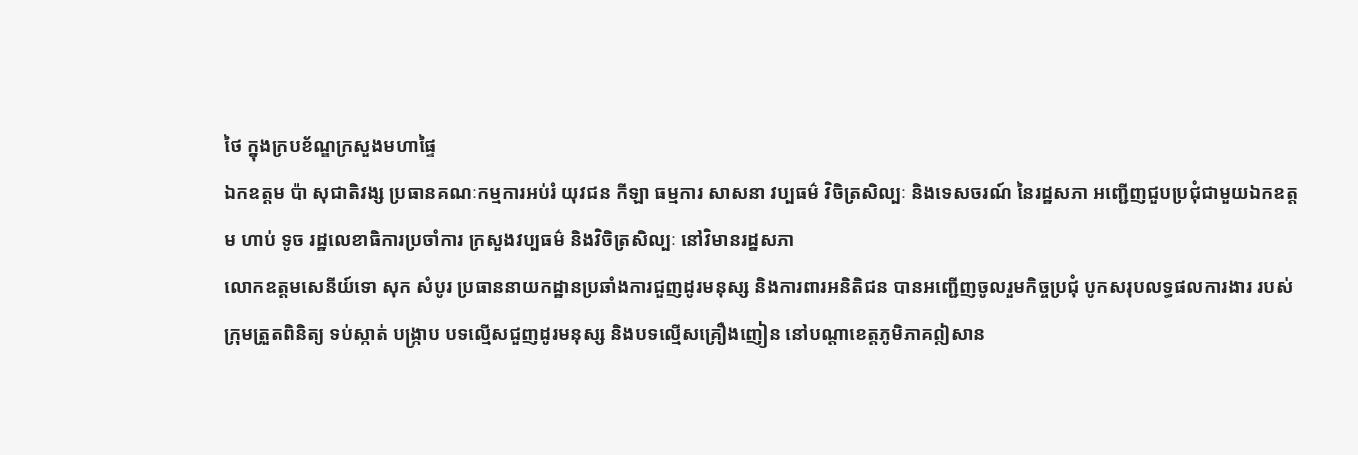ថៃ ក្នុងក្របខ័ណ្ឌក្រសួងមហាផ្ទៃ
ឯកឧត្តម ប៉ា សុជាតិវង្ស ប្រធានគណៈកម្មការអប់រំ យុវជន កីឡា ធម្មការ សាសនា វប្បធម៌ វិចិត្រសិល្បៈ និងទេសចរណ៍ នៃរដ្ឋសភា អញ្ជើញជួបប្រជុំជាមួយឯកឧត្តម ហាប់ ទូច រដ្ឋលេខាធិការប្រចាំការ ក្រសួងវប្បធម៌ និងវិចិត្រសិល្បៈ នៅវិមានរដ្នសភា
លោកឧត្តមសេនីយ៍ទោ សុក សំបូរ ប្រធាននាយកដ្ឋានប្រឆាំងការជួញដូរមនុស្ស និងការពារអនិតិជន បានអញ្ជើញចូលរួមកិច្ចប្រជុំ បូកសរុបលទ្ធផលការងារ របស់ក្រុមត្រួតពិនិត្យ ទប់ស្កាត់ បង្ក្រាប បទល្មើសជួញដូរមនុស្ស និងបទល្មើសគ្រឿងញៀន នៅបណ្តាខេត្តភូមិភាគឦសាន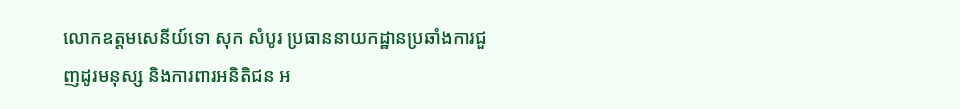លោកឧត្តមសេនីយ៍ទោ សុក សំបូរ ប្រធាននាយកដ្ឋានប្រឆាំងការជួញដូរមនុស្ស និងការពារអនិតិជន អ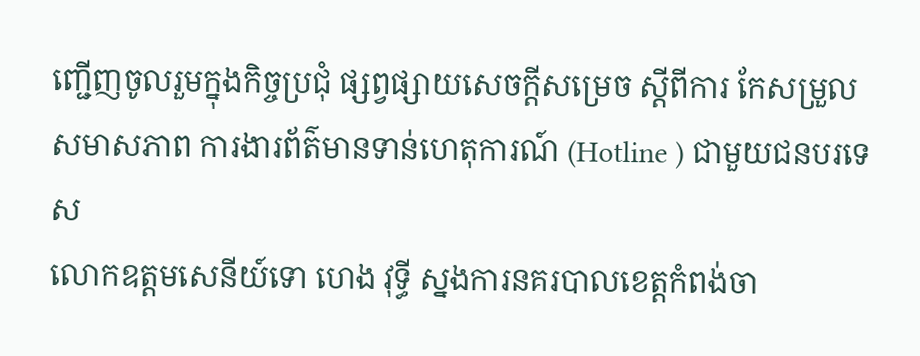ញ្ជើញចូលរួមក្នុងកិច្ចប្រជុំ ផ្សព្វផ្សាយសេចក្តីសម្រេច ស្តីពីការ កែសម្រួលសមាសភាព ការងារព័ត៌មានទាន់ហេតុការណ៍ (Hotline ) ជាមួយជនបរទេស
លោកឧត្តមសេនីយ៍ទោ ហេង វុទ្ធី ស្នងការនគរបាលខេត្តកំពង់ចា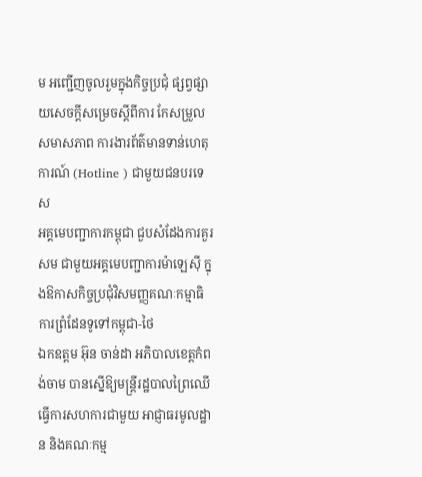ម អញ្ជើញចូលរួមក្នុងកិច្ចប្រជុំ ផ្សព្វផ្សាយសេចក្តីសម្រេចស្តីពីការ កែសម្រួលសមាសភាព ការងារព័ត៌មានទាន់ហេតុការណ៍ (Hotline ) ជាមួយជនបរទេស
អគ្គមេបញ្ជាការកម្ពុជា ជួបសំដែងការគួរសម ជាមួយអគ្គមេបញ្ជាការម៉ាឡេសុី ក្នុងឱកាសកិច្ចប្រជុំវិសមញ្ញគណៈកម្មាធិការព្រំដែនទូទៅកម្ពុជា-ថៃ
ឯកឧត្តម អ៊ុន ចាន់ដា អភិបាលខេត្តកំពង់ចាម បានស្នើឱ្យមន្ត្រីរដ្ឋបាលព្រៃឈើ ធ្វើការសហការជាមួយ អាជ្ញាធរមូលដ្ឋាន និងគណៈកម្ម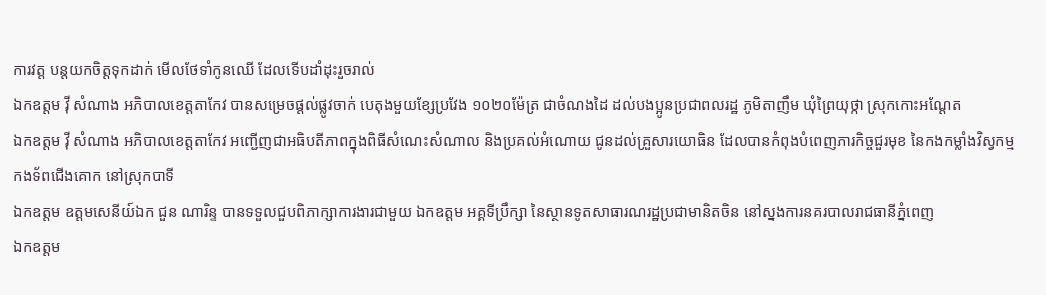ការវត្ត បន្តយកចិត្តទុកដាក់ មើលថែទាំកូនឈើ ដែលទើបដាំដុះរួចរាល់
ឯកឧត្តម វ៉ី សំណាង អភិបាលខេត្តតាកែវ បានសម្រេចផ្ដល់ផ្លូវចាក់ បេតុងមួយខ្សែប្រវែង ១០២០ម៉ែត្រ ជាចំណងដៃ ដល់បងប្អូនប្រជាពលរដ្ឋ ភូមិតាញឹម ឃុំព្រៃយុថ្កា ស្រុកកោះអណ្ដែត
ឯកឧត្តម វ៉ី សំណាង អភិបាលខេត្តតាកែវ អញ្ជេីញជាអធិបតីភាពក្នុងពិធីសំណេះសំណាល និងប្រគល់អំណោយ ជូនដល់គ្រួសារយោធិន ដែលបានកំពុងបំពេញភារកិច្ចជួរមុខ នៃកងកម្លាំងវិស្វកម្ម កងទ័ពជេីងគោក នៅស្រុកបាទី
ឯកឧត្តម ឧត្តមសេនីយ៍ឯក ជួន ណារិន្ទ បានទទួលជួបពិភាក្សាការងារជាមួយ ឯកឧត្តម អគ្គទីប្រឹក្សា នៃស្ថានទូតសាធារណរដ្ឋប្រជាមានិតចិន នៅស្នងការនគរបាលរាជធានីភ្នំពេញ
ឯកឧត្តម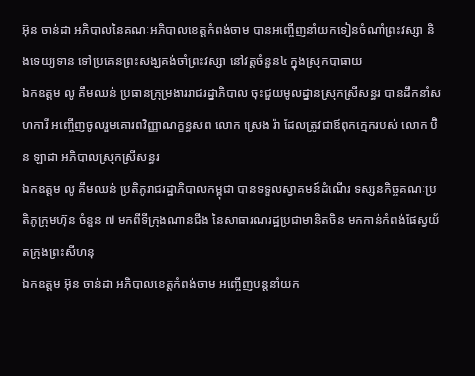អ៊ុន ចាន់ដា អភិបាលនៃគណៈអភិបាលខេត្តកំពង់ចាម បានអញ្ចើញនាំយកទៀនចំណាំព្រះវស្សា និងទេយ្យទាន ទៅប្រគេនព្រះសង្ឃគង់ចាំព្រះវស្សា នៅវត្តចំនួន៤ ក្នុងស្រុកបាធាយ
ឯកឧត្តម លូ គឹមឈន់ ប្រធានក្រុម្រងាររាជរដ្នាភិបាល ចុះជួយមូលដ្នានស្រុកស្រីសន្ធរ បានដឹកនាំសហការី អញ្ចើញចូលរួមគោរពវិញ្ញាណក្ខន្ធសព លោក ស្រេង រ៉ា ដែលត្រូវជាឪពុកក្មេករបស់ លោក ប៊ិន ឡាដា អភិបាលស្រុកស្រីសន្ធរ
ឯកឧត្តម លូ គឹមឈន់ ប្រតិភូរាជរដ្ឋាភិបាលកម្ពុជា បានទទួលស្វាគមន៍ដំណើរ ទស្សនកិច្ចគណៈប្រតិភូក្រុមហ៊ុន ចំនួន ៧ មកពីទីក្រុងណានជីង នៃសាធារណរដ្ឋប្រជាមានិតចិន មកកាន់កំពង់ផែស្វយ័តក្រុងព្រះសីហនុ
ឯកឧត្តម អ៊ុន ចាន់ដា អភិបាលខេត្តកំពង់ចាម អញ្ចើញបន្តនាំយក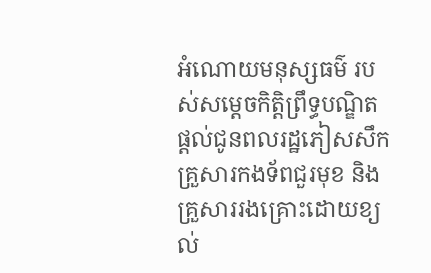អំណោយមនុស្សធម៌ របស់សម្តេចកិត្តិព្រឹទ្ធបណ្ឌិត ផ្តល់ជូនពលរដ្ឋភៀសសឹក គ្រួសារកងទ័ពជួរមុខ និងគ្រួសាររងគ្រោះដោយខ្យល់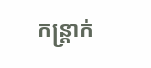កន្ត្រាក់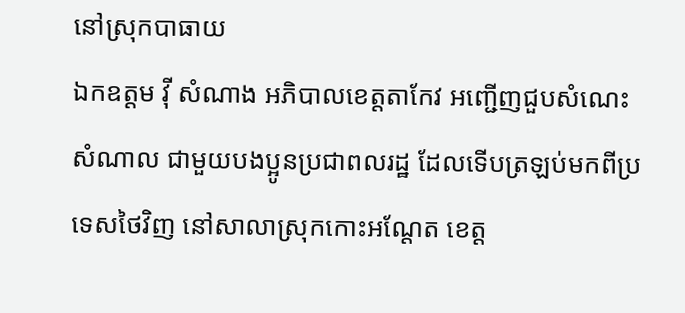នៅស្រុកបាធាយ
ឯកឧត្តម វ៉ី សំណាង អភិបាលខេត្តតាកែវ អញ្ជើញជួបសំណេះសំណាល ជាមួយបងប្អូនប្រជាពលរដ្ឋ ដែលទើបត្រឡប់មកពីប្រទេសថៃវិញ នៅសាលាស្រុកកោះអណ្តែត ខេត្ត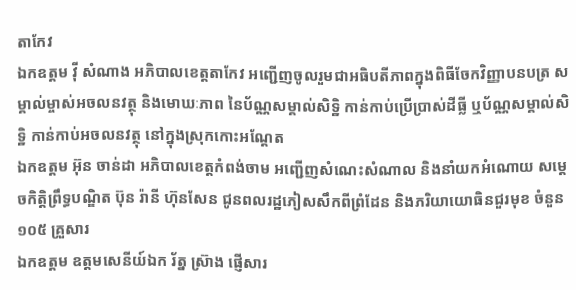តាកែវ
ឯកឧត្តម វ៉ី សំណាង អភិបាលខេត្តតាកែវ អញ្ជើញចូលរួមជាអធិបតីភាពក្នុងពិធីចែកវិញ្ញាបនបត្រ សម្គាល់ម្ចាស់អចលនវត្ថុ និងមោឃៈភាព នៃប័ណ្ណសម្គាល់សិទ្ឋិ កាន់កាប់ប្រើប្រាស់ដីធ្លី ឬប័ណ្ណសម្គាល់សិទ្ឋិ កាន់កាប់អចលនវត្ថុ នៅក្នុងស្រុកកោះអណ្តែត
ឯកឧត្តម អ៊ុន ចាន់ដា អភិបាលខេត្តកំពង់ចាម អញ្ជើញសំណេះសំណាល និងនាំយកអំណោយ សម្តេចកិត្តិព្រឹទ្ធបណ្ឌិត ប៊ុន រ៉ានី ហ៊ុនសែន ជូនពលរដ្ឋភៀសសឹកពីព្រំដែន និងភរិយាយោធិនជួរមុខ ចំនួន ១០៥ គ្រួសារ
ឯកឧត្តម ឧត្តមសេនីយ៍ឯក រ័ត្ន ស្រ៊ាង ផ្ញើសារ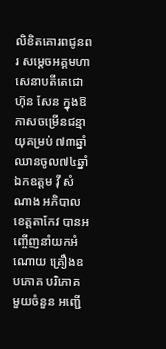លិខិតគោរពជូនពរ សម្ដេចអគ្គមហាសេនាបតីតេជោ ហ៊ុន សែន ក្នុងឱកាសចម្រើនជន្មាយុគម្រប់ ៧៣ឆ្នាំ ឈានចូល៧៤ឆ្នាំ
ឯកឧត្តម វ៉ី សំណាង អភិបាលខេត្តតាកែវ បានអញ្ចើញនាំយកអំណោយ គ្រឿងឧបភោគ បរិភោគ មួយចំនួន អញ្ជើ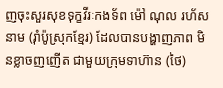ញចុះសួរសុខទុក្ខវីរៈកងទ័ព ម៉ៅ ណុល រហ័សនាម (រ៉ាំប៉ូស្រុកខ្មែរ) ដែលបានបង្ហាញភាព មិនខ្លាចញញើត ជាមួយក្រុមទាហ៊ាន (ថៃ)